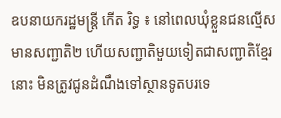ឧបនាយករដ្ឋមន្ដ្រី កេីត រិទ្ធ ៖ នៅពេលឃុំខ្លួនជនល្មើសមានសញ្ជាតិ២ ហើយសញ្ជាតិមួយទៀតជាសញ្ជាតិខ្មែរនោះ មិនត្រូវជូនដំណឹងទៅស្ថានទូតបរទេ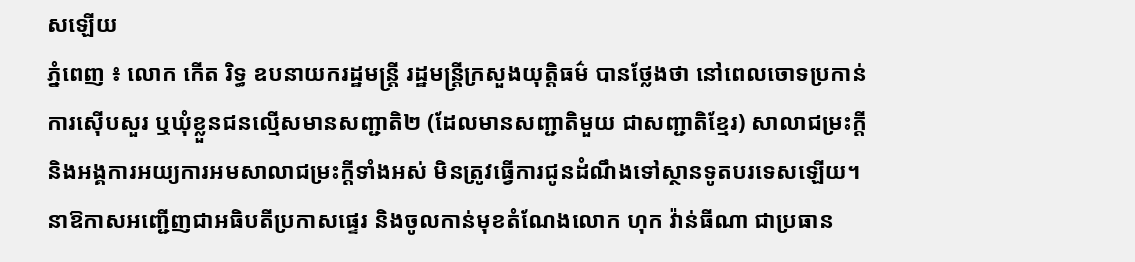សឡេីយ
ភ្នំពេញ ៖ លោក កើត រិទ្ធ ឧបនាយករដ្ឋមន្ត្រី រដ្ឋមន្ត្រីក្រសួងយុត្តិធម៌ បានថ្លែងថា នៅពេលចោទប្រកាន់ ការស៊ើបសួរ ឬឃុំខ្លួនជនល្មើសមានសញ្ជាតិ២ (ដែលមានសញ្ជាតិមួយ ជាសញ្ជាតិខ្មែរ) សាលាជម្រះក្តី និងអង្គការអយ្យការអមសាលាជម្រះក្តីទាំងអស់ មិនត្រូវធ្វើការជូនដំណឹងទៅស្ថានទូតបរទេសឡើយ។
នាឱកាសអញ្ជើញជាអធិបតីប្រកាសផ្ទេរ និងចូលកាន់មុខតំណែងលោក ហុក វ៉ាន់ធីណា ជាប្រធាន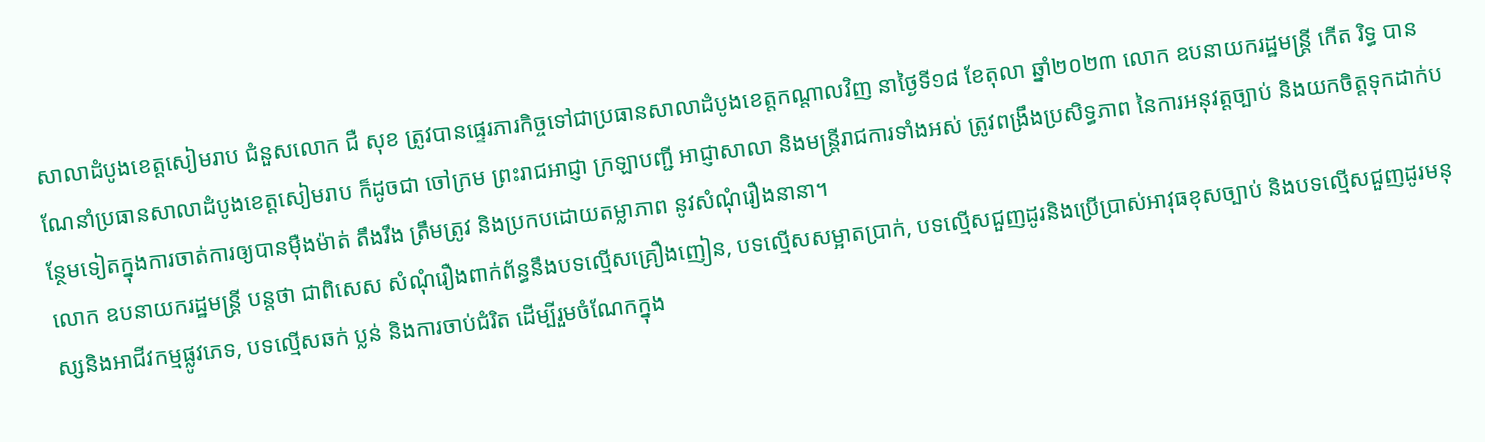សាលាដំបូងខេត្តសៀមរាប ជំនួសលោក ជឺ សុខ ត្រូវបានផ្ទេរភារកិច្ចទៅជាប្រធានសាលាដំបូងខេត្តកណ្តាលវិញ នាថ្ងៃទី១៨ ខែតុលា ឆ្នាំ២០២៣ លោក ឧបនាយករដ្ឋមន្ត្រី កើត រិទ្ធ បានណែនាំប្រធានសាលាដំបូងខេត្តសៀមរាប ក៏ដូចជា ចៅក្រម ព្រះរាជអាជ្ញា ក្រឡាបញ្ជី អាជ្ញាសាលា និងមន្រ្តីរាជការទាំងអស់ ត្រូវពង្រឹងប្រសិទ្ធភាព នៃការអនុវត្តច្បាប់ និងយកចិត្តទុកដាក់បន្ថែមទៀតក្នុងការចាត់ការឲ្យបានម៉ឺងម៉ាត់ តឹងរឹង ត្រឹមត្រូវ និងប្រកបដោយតម្លាភាព នូវសំណុំរឿងនានា។
លោក ឧបនាយករដ្ឋមន្ត្រី បន្ដថា ជាពិសេស សំណុំរឿងពាក់ព័ន្ធនឹងបទល្មើសគ្រឿងញៀន, បទល្មើសសម្អាតប្រាក់, បទល្មើសជួញដូរនិងប្រើប្រាស់អាវុធខុសច្បាប់ និងបទល្មើសជួញដូរមនុស្សនិងអាជីវកម្មផ្លូវភេទ, បទល្មើសឆក់ ប្លន់ និងការចាប់ជំរិត ដើម្បីរួមចំណែកក្នុង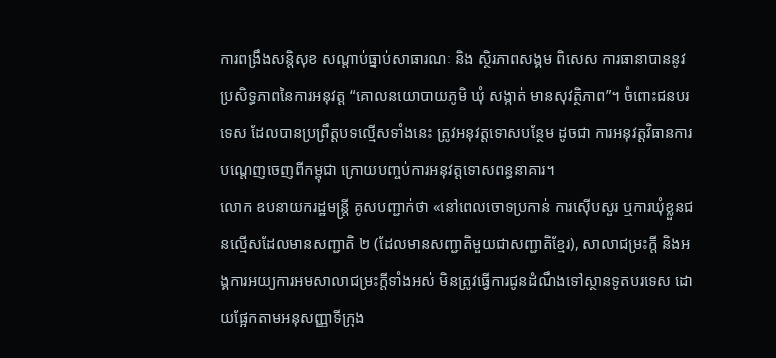ការពង្រឹងសន្តិសុខ សណ្តាប់ធ្នាប់សាធារណៈ និង ស្ថិរភាពសង្គម ពិសេស ការធានាបាននូវប្រសិទ្ធភាពនៃការអនុវត្ត “គោលនយោបាយភូមិ ឃុំ សង្កាត់ មានសុវត្ថិភាព”។ ចំពោះជនបរទេស ដែលបានប្រព្រឹត្តបទល្មើសទាំងនេះ ត្រូវអនុវត្តទោសបន្ថែម ដូចជា ការអនុវត្តវិធានការបណ្តេញចេញពីកម្ពុជា ក្រោយបញ្ចប់ការអនុវត្តទោសពន្ធនាគារ។
លោក ឧបនាយករដ្ឋមន្ត្រី គូសបញ្ជាក់ថា «នៅពេលចោទប្រកាន់ ការស៊ើបសួរ ឬការឃុំខ្លួនជនល្មើសដែលមានសញ្ជាតិ ២ (ដែលមានសញ្ជាតិមួយជាសញ្ជាតិខ្មែរ), សាលាជម្រះក្តី និងអង្គការអយ្យការអមសាលាជម្រះក្តីទាំងអស់ មិនត្រូវធ្វើការជូនដំណឹងទៅស្ថានទូតបរទេស ដោយផ្អែកតាមអនុសញ្ញាទីក្រុង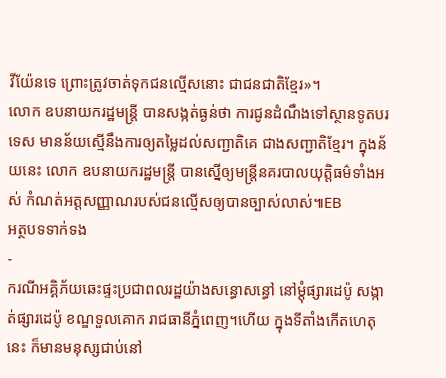វីយ៉ែនទេ ព្រោះត្រូវចាត់ទុកជនល្មើសនោះ ជាជនជាតិខ្មែរ»។
លោក ឧបនាយករដ្ឋមន្ត្រី បានសង្កត់ធ្ងន់ថា ការជូនដំណឹងទៅស្ថានទូតបរទេស មានន័យស្មើនឹងការឲ្យតម្លៃដល់សញ្ជាតិគេ ជាងសញ្ជាតិខ្មែរ។ ក្នុងន័យនេះ លោក ឧបនាយករដ្ឋមន្ត្រី បានស្នើឲ្យមន្ត្រីនគរបាលយុត្តិធម៌ទាំងអស់ កំណត់អត្តសញ្ញាណរបស់ជនល្មើសឲ្យបានច្បាស់លាស់៕EB
អត្ថបទទាក់ទង
-
ករណីអគ្គិភ័យឆេះផ្ទះប្រជាពលរដ្ឋយ៉ាងសន្ធោសន្ធៅ នៅម្ដុំផ្សារដេប៉ូ សង្កាត់ផ្សារដេប៉ូ ខណ្ឌទួលគោក រាជធានីភ្នំពេញ។ហើយ ក្នុងទីតាំងកើតហេតុនេះ ក៏មានមនុស្សជាប់នៅ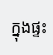ក្នុងផ្ទះ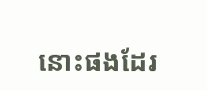នោះផងដែរ